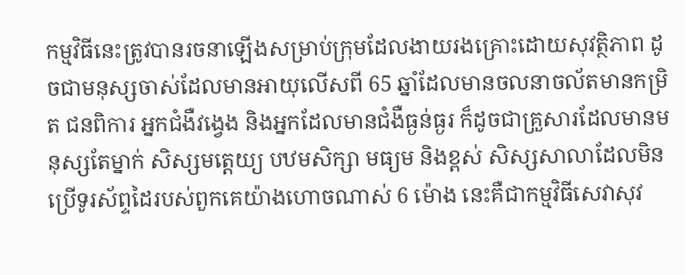កម្មវិធីនេះត្រូវបានរចនាឡើងសម្រាប់ក្រុមដែលងាយរងគ្រោះដោយសុវត្ថិភាព ដូចជាមនុស្សចាស់ដែលមានអាយុលើសពី 65 ឆ្នាំដែលមានចលនាចល័តមានកម្រិត ជនពិការ អ្នកជំងឺវង្វេង និងអ្នកដែលមានជំងឺធ្ងន់ធ្ងរ ក៏ដូចជាគ្រួសារដែលមានមនុស្សតែម្នាក់ សិស្សមត្តេយ្យ បឋមសិក្សា មធ្យម និងខ្ពស់ សិស្សសាលាដែលមិនប្រើទូរស័ព្ទដៃរបស់ពួកគេយ៉ាងហោចណាស់ 6 ម៉ោង នេះគឺជាកម្មវិធីសេវាសុវ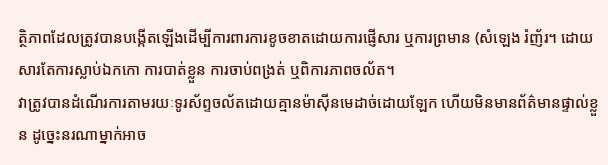ត្ថិភាពដែលត្រូវបានបង្កើតឡើងដើម្បីការពារការខូចខាតដោយការផ្ញើសារ ឬការព្រមាន (សំឡេង រំញ័រ។ ដោយសារតែការស្លាប់ឯកកោ ការបាត់ខ្លួន ការចាប់ពង្រត់ ឬពិការភាពចល័ត។
វាត្រូវបានដំណើរការតាមរយៈទូរស័ព្ទចល័តដោយគ្មានម៉ាស៊ីនមេដាច់ដោយឡែក ហើយមិនមានព័ត៌មានផ្ទាល់ខ្លួន ដូច្នេះនរណាម្នាក់អាច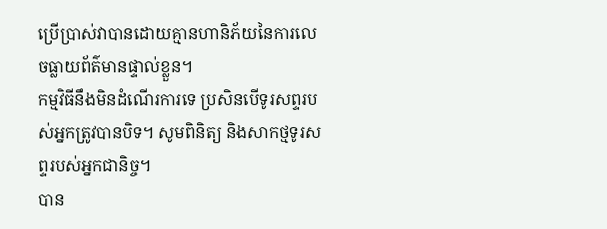ប្រើប្រាស់វាបានដោយគ្មានហានិភ័យនៃការលេចធ្លាយព័ត៌មានផ្ទាល់ខ្លួន។
កម្មវិធីនឹងមិនដំណើរការទេ ប្រសិនបើទូរសព្ទរបស់អ្នកត្រូវបានបិទ។ សូមពិនិត្យ និងសាកថ្មទូរសព្ទរបស់អ្នកជានិច្ច។
បាន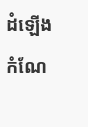ដំឡើងកំណែ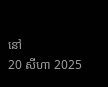នៅ
20 សីហា 2025